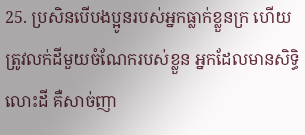25. ប្រសិនបើបងប្អូនរបស់អ្នកធ្លាក់ខ្លួនក្រ ហើយត្រូវលក់ដីមួយចំណែករបស់ខ្លួន អ្នកដែលមានសិទ្ធិលោះដី គឺសាច់ញា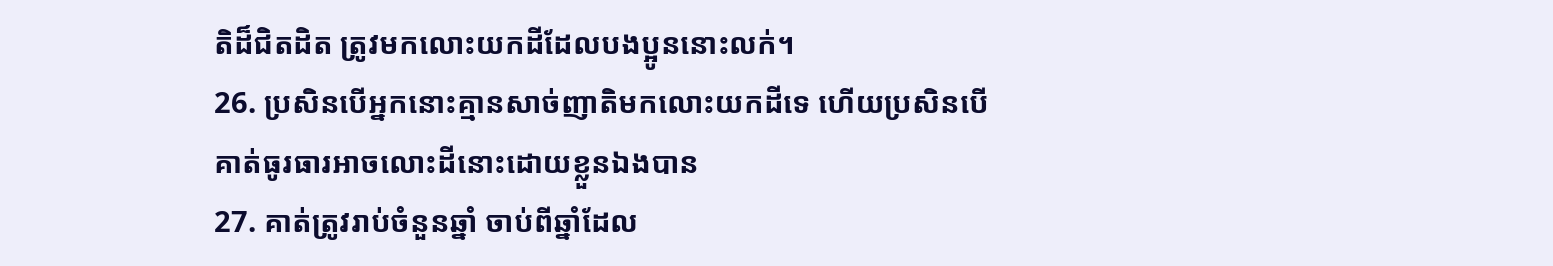តិដ៏ជិតដិត ត្រូវមកលោះយកដីដែលបងប្អូននោះលក់។
26. ប្រសិនបើអ្នកនោះគ្មានសាច់ញាតិមកលោះយកដីទេ ហើយប្រសិនបើគាត់ធូរធារអាចលោះដីនោះដោយខ្លួនឯងបាន
27. គាត់ត្រូវរាប់ចំនួនឆ្នាំ ចាប់ពីឆ្នាំដែល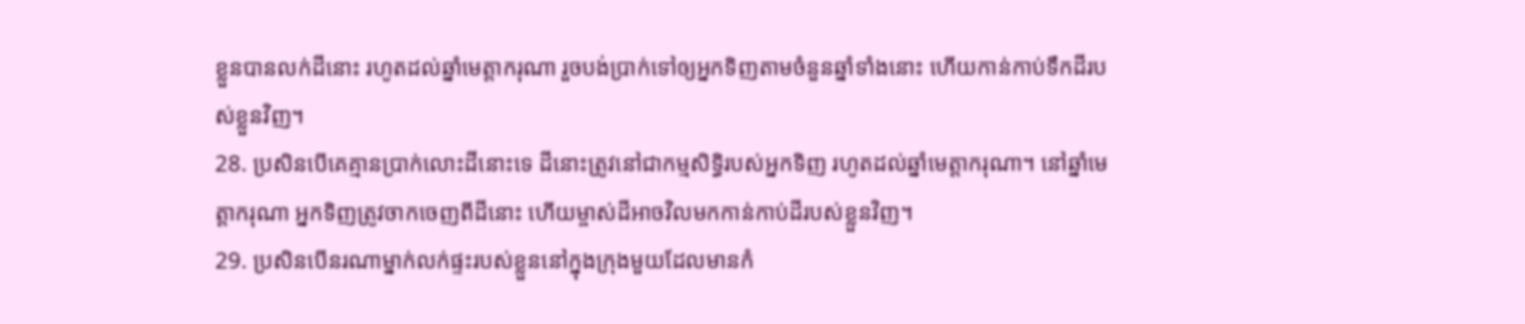ខ្លួនបានលក់ដីនោះ រហូតដល់ឆ្នាំមេត្តាករុណា រួចបង់ប្រាក់ទៅឲ្យអ្នកទិញតាមចំនួនឆ្នាំទាំងនោះ ហើយកាន់កាប់ទឹកដីរបស់ខ្លួនវិញ។
28. ប្រសិនបើគេគ្មានប្រាក់លោះដីនោះទេ ដីនោះត្រូវនៅជាកម្មសិទ្ធិរបស់អ្នកទិញ រហូតដល់ឆ្នាំមេត្តាករុណា។ នៅឆ្នាំមេត្តាករុណា អ្នកទិញត្រូវចាកចេញពីដីនោះ ហើយម្ចាស់ដីអាចវិលមកកាន់កាប់ដីរបស់ខ្លួនវិញ។
29. ប្រសិនបើនរណាម្នាក់លក់ផ្ទះរបស់ខ្លួននៅក្នុងក្រុងមួយដែលមានកំ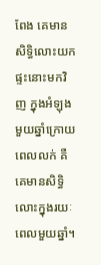ពែង គេមានសិទ្ធិលោះយកផ្ទះនោះមកវិញ ក្នុងអំឡុងមួយឆ្នាំក្រោយពេលលក់ គឺគេមានសិទ្ធិលោះក្នុងរយៈពេលមួយឆ្នាំ។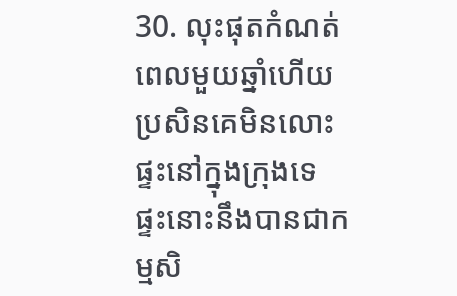30. លុះផុតកំណត់ពេលមួយឆ្នាំហើយ ប្រសិនគេមិនលោះផ្ទះនៅក្នុងក្រុងទេ ផ្ទះនោះនឹងបានជាកម្មសិ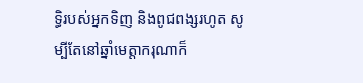ទ្ធិរបស់អ្នកទិញ និងពូជពង្សរហូត សូម្បីតែនៅឆ្នាំមេត្តាករុណាក៏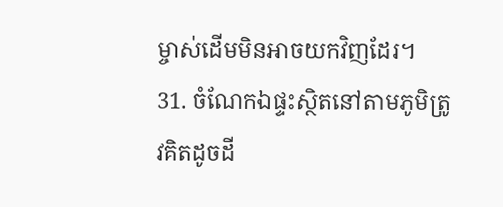ម្ចាស់ដើមមិនអាចយកវិញដែរ។
31. ចំណែកឯផ្ទះស្ថិតនៅតាមភូមិត្រូវគិតដូចដី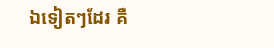ឯទៀតៗដែរ គឺ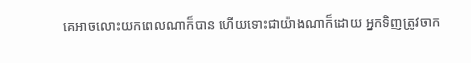គេអាចលោះយកពេលណាក៏បាន ហើយទោះជាយ៉ាងណាក៏ដោយ អ្នកទិញត្រូវចាក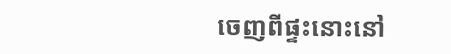ចេញពីផ្ទះនោះនៅ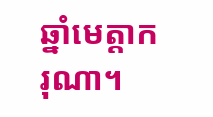ឆ្នាំមេត្តាករុណា។